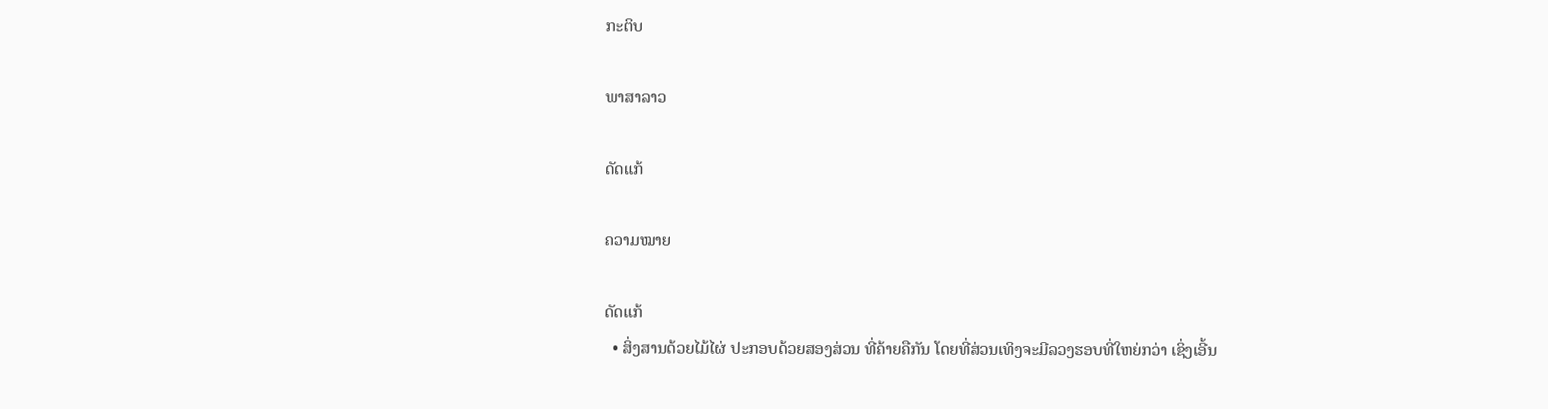ກະຕິບ

ພາສາລາວ

ດັດແກ້

ຄວາມໝາຍ

ດັດແກ້
  • ສິ່ງສານດ້ວຍໄມ້ໄຜ່ ປະກອບດ້ວຍສອງສ່ວນ ທີ່ຄ້າຍຄືກັນ ໂດຍທີ່ສ່ວນເທິງຈະມີລວງຮອບທີ່ໃຫຍ່ກວ່າ ເຊິ່ງເອີ້ນ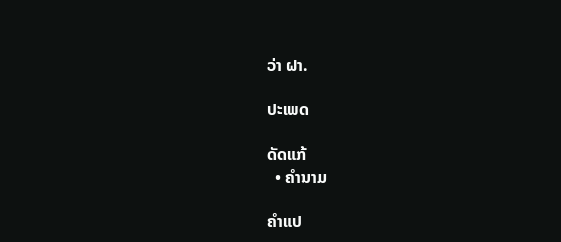ວ່າ ຝາ.

ປະເພດ

ດັດແກ້
  • ຄຳນາມ

ຄຳແປ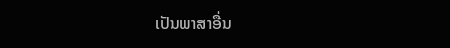ເປັນພາສາອື່ນ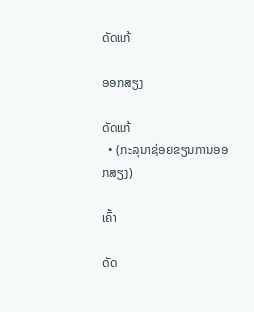ດັດແກ້

ອອກສຽງ

ດັດແກ້
  • (ກະລຸນາຊ່ອຍຂຽນການອອກສຽງ)

ເຄົ້າ

ດັດ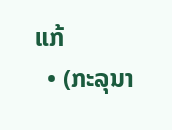ແກ້
  • (ກະລຸນາ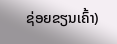ຊ່ອຍຂຽນເຄົ້າ)